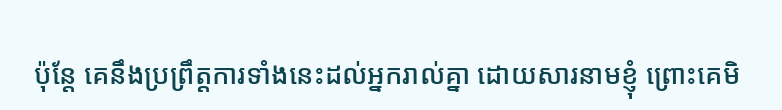ប៉ុន្តែ គេនឹងប្រព្រឹត្តការទាំងនេះដល់អ្នករាល់គ្នា ដោយសារនាមខ្ញុំ ព្រោះគេមិ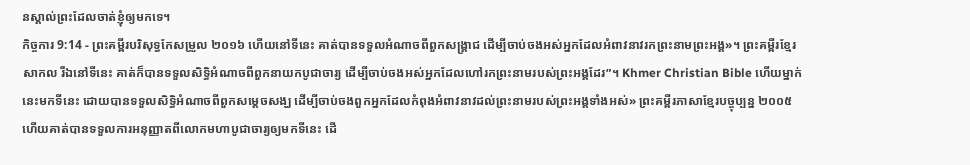នស្គាល់ព្រះដែលចាត់ខ្ញុំឲ្យមកទេ។
កិច្ចការ 9:14 - ព្រះគម្ពីរបរិសុទ្ធកែសម្រួល ២០១៦ ហើយនៅទីនេះ គាត់បានទទួលអំណាចពីពួកសង្គ្រាជ ដើម្បីចាប់ចងអស់អ្នកដែលអំពាវនាវរកព្រះនាមព្រះអង្គ»។ ព្រះគម្ពីរខ្មែរសាកល រីឯនៅទីនេះ គាត់ក៏បានទទួលសិទ្ធិអំណាចពីពួកនាយកបូជាចារ្យ ដើម្បីចាប់ចងអស់អ្នកដែលហៅរកព្រះនាមរបស់ព្រះអង្គដែរ”។ Khmer Christian Bible ហើយម្នាក់នេះមកទីនេះ ដោយបានទទួលសិទ្ធិអំណាចពីពួកសម្ដេចសង្ឃ ដើម្បីចាប់ចងពួកអ្នកដែលកំពុងអំពាវនាវដល់ព្រះនាមរបស់ព្រះអង្គទាំងអស់» ព្រះគម្ពីរភាសាខ្មែរបច្ចុប្បន្ន ២០០៥ ហើយគាត់បានទទួលការអនុញ្ញាតពីលោកមហាបូជាចារ្យឲ្យមកទីនេះ ដើ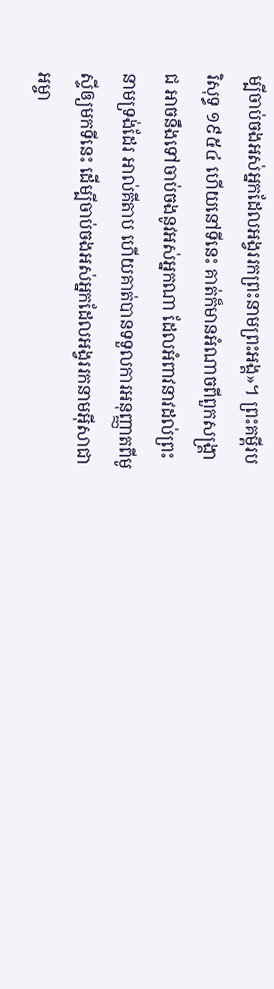ម្បីចាប់ចងអស់អ្នកដែលអង្វររកព្រះនាមព្រះអង្គ»។ ព្រះគម្ពីរបរិសុទ្ធ ១៩៥៤ ហើយនៅទីនេះ គាត់ក៏មានអំណាចពីពួកសង្គ្រាជ អាចនឹងទៅចាប់ចងនូវអស់អ្នកណា ដែលអំពាវនាវដល់ព្រះនាមទ្រង់ដែរ អាល់គីតាប ហើយគាត់បានទទួលការអនុញ្ញាតពីមូស្ទីឲ្យមកទីនេះ ដើម្បីចាប់ចងអស់អ្នកដែលអង្វររកនាមអ៊ីសាជាអម្ចា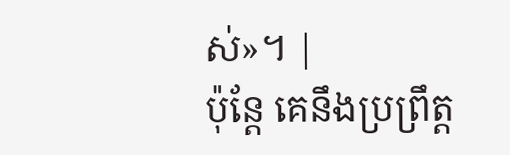ស់»។ |
ប៉ុន្តែ គេនឹងប្រព្រឹត្ត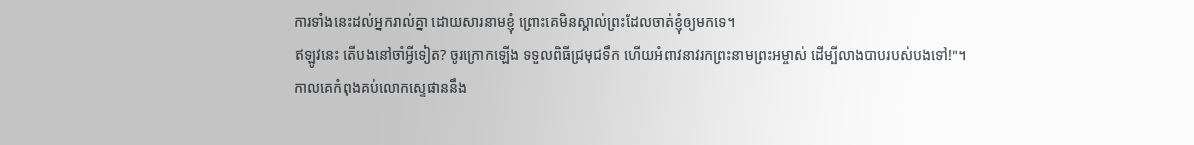ការទាំងនេះដល់អ្នករាល់គ្នា ដោយសារនាមខ្ញុំ ព្រោះគេមិនស្គាល់ព្រះដែលចាត់ខ្ញុំឲ្យមកទេ។
ឥឡូវនេះ តើបងនៅចាំអ្វីទៀត? ចូរក្រោកឡើង ទទួលពិធីជ្រមុជទឹក ហើយអំពាវនាវរកព្រះនាមព្រះអម្ចាស់ ដើម្បីលាងបាបរបស់បងទៅ!"។
កាលគេកំពុងគប់លោកស្ទេផាននឹង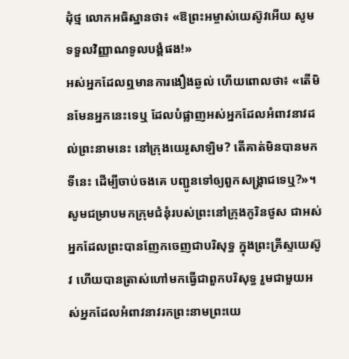ដុំថ្ម លោកអធិស្ឋានថា៖ «ឱព្រះអម្ចាស់យេស៊ូវអើយ សូមទទួលវិញ្ញាណទូលបង្គំផង!»
អស់អ្នកដែលឮមានការងឿងឆ្ងល់ ហើយពោលថា៖ «តើមិនមែនអ្នកនេះទេឬ ដែលបំផ្លាញអស់អ្នកដែលអំពាវនាវដល់ព្រះនាមនេះ នៅក្រុងយេរូសាឡិម? តើគាត់មិនបានមកទីនេះ ដើម្បីចាប់ចងគេ បញ្ជូនទៅឲ្យពួកសង្គ្រាជទេឬ?»។
សូមជម្រាបមកក្រុមជំនុំរបស់ព្រះនៅក្រុងកូរិនថូស ជាអស់អ្នកដែលព្រះបានញែកចេញជាបរិសុទ្ធ ក្នុងព្រះគ្រីស្ទយេស៊ូវ ហើយបានត្រាស់ហៅមកធ្វើជាពួកបរិសុទ្ធ រួមជាមួយអស់អ្នកដែលអំពាវនាវរកព្រះនាមព្រះយេ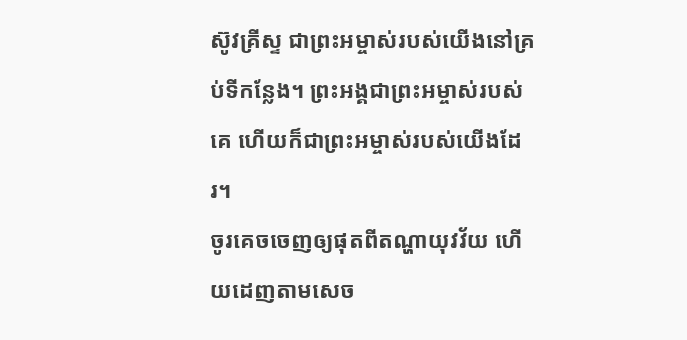ស៊ូវគ្រីស្ទ ជាព្រះអម្ចាស់របស់យើងនៅគ្រប់ទីកន្លែង។ ព្រះអង្គជាព្រះអម្ចាស់របស់គេ ហើយក៏ជាព្រះអម្ចាស់របស់យើងដែរ។
ចូរគេចចេញឲ្យផុតពីតណ្ហាយុវវ័យ ហើយដេញតាមសេច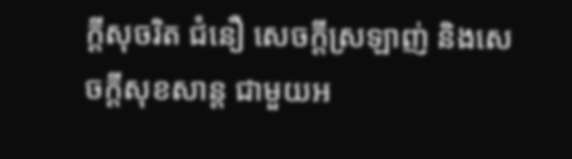ក្ដីសុចរិត ជំនឿ សេចក្ដីស្រឡាញ់ និងសេចក្ដីសុខសាន្ត ជាមួយអ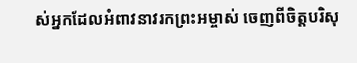ស់អ្នកដែលអំពាវនាវរកព្រះអម្ចាស់ ចេញពីចិត្តបរិសុ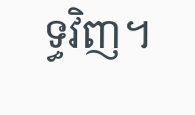ទ្ធវិញ។